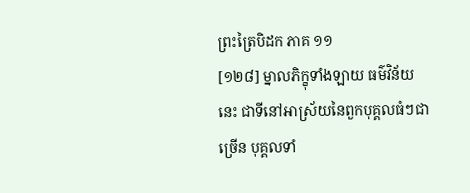ព្រះត្រៃបិដក ភាគ ១១
[១២៨] ម្នាលភិក្ខុទាំងឡាយ ធម៌វិន័យនេះ ជាទីនៅអាស្រ័យនៃពួកបុគ្គលធំៗជាច្រើន បុគ្គលទាំ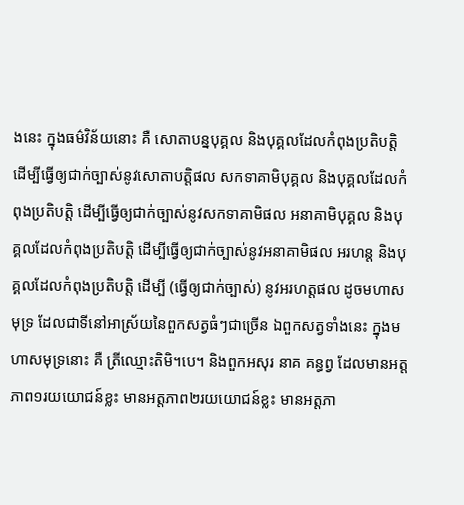ងនេះ ក្នុងធម៌វិន័យនោះ គឺ សោតាបន្នបុគ្គល និងបុគ្គលដែលកំពុងប្រតិបត្តិ ដើម្បីធ្វើឲ្យជាក់ច្បាស់នូវសោតាបត្តិផល សកទាគាមិបុគ្គល និងបុគ្គលដែលកំពុងប្រតិបត្តិ ដើម្បីធ្វើឲ្យជាក់ច្បាស់នូវសកទាគាមិផល អនាគាមិបុគ្គល និងបុគ្គលដែលកំពុងប្រតិបត្តិ ដើម្បីធ្វើឲ្យជាក់ច្បាស់នូវអនាគាមិផល អរហន្ត និងបុគ្គលដែលកំពុងប្រតិបត្តិ ដើម្បី (ធ្វើឲ្យជាក់ច្បាស់) នូវអរហត្តផល ដូចមហាសមុទ្រ ដែលជាទីនៅអាស្រ័យនៃពួកសត្វធំៗជាច្រើន ឯពួកសត្វទាំងនេះ ក្នុងមហាសមុទ្រនោះ គឺ ត្រីឈ្មោះតិមិ។បេ។ និងពួកអសុរ នាគ គន្ធព្វ ដែលមានអត្តភាព១រយយោជន៍ខ្លះ មានអត្តភាព២រយយោជន៍ខ្លះ មានអត្តភា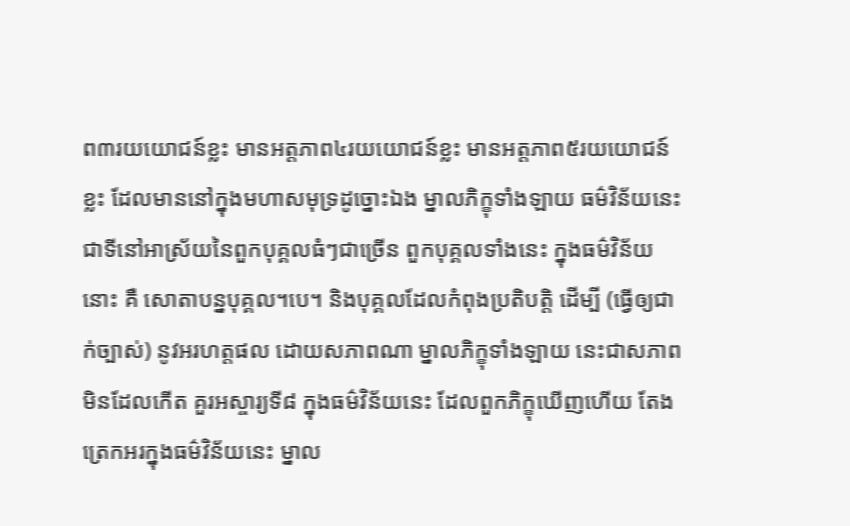ព៣រយយោជន៍ខ្លះ មានអត្តភាព៤រយយោជន៍ខ្លះ មានអត្តភាព៥រយយោជន៍ខ្លះ ដែលមាននៅក្នុងមហាសមុទ្រដូច្នោះឯង ម្នាលភិក្ខុទាំងឡាយ ធម៌វិន័យនេះ ជាទីនៅអាស្រ័យនៃពួកបុគ្គលធំៗជាច្រើន ពួកបុគ្គលទាំងនេះ ក្នុងធម៌វិន័យនោះ គឺ សោតាបន្នបុគ្គល។បេ។ និងបុគ្គលដែលកំពុងប្រតិបត្តិ ដើម្បី (ធ្វើឲ្យជាក់ច្បាស់) នូវអរហត្តផល ដោយសភាពណា ម្នាលភិក្ខុទាំងឡាយ នេះជាសភាពមិនដែលកើត គួរអស្ចារ្យទី៨ ក្នុងធម៌វិន័យនេះ ដែលពួកភិក្ខុឃើញហើយ តែងត្រេកអរក្នុងធម៌វិន័យនេះ ម្នាល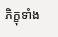ភិក្ខុទាំង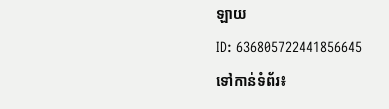ឡាយ
ID: 636805722441856645
ទៅកាន់ទំព័រ៖